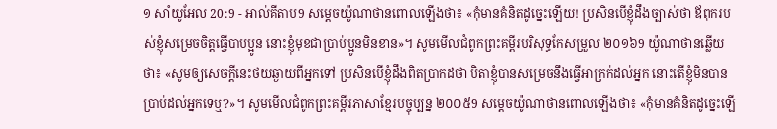១ សាំយូអែល 20:9 - អាល់គីតាប9 សម្តេចយ៉ូណាថានពោលឡើងថា៖ «កុំមានគំនិតដូច្នេះឡើយ! ប្រសិនបើខ្ញុំដឹងច្បាស់ថា ឪពុករបស់ខ្ញុំសម្រេចចិត្តធ្វើបាបប្អូន នោះខ្ញុំមុខជាប្រាប់ប្អូនមិនខាន»។ សូមមើលជំពូកព្រះគម្ពីរបរិសុទ្ធកែសម្រួល ២០១៦9 យ៉ូណាថានឆ្លើយថា៖ «សូមឲ្យសេចក្ដីនេះថយឆ្ងាយពីអ្នកទៅ ប្រសិនបើខ្ញុំដឹងពិតប្រាកដថា បិតាខ្ញុំបានសម្រេចនឹងធ្វើអាក្រក់ដល់អ្នក នោះតើខ្ញុំមិនបានប្រាប់ដល់អ្នកទេឬ?»។ សូមមើលជំពូកព្រះគម្ពីរភាសាខ្មែរបច្ចុប្បន្ន ២០០៥9 សម្ដេចយ៉ូណាថានពោលឡើងថា៖ «កុំមានគំនិតដូច្នេះឡើ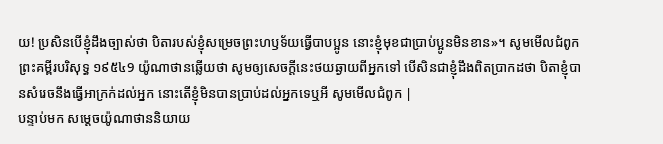យ! ប្រសិនបើខ្ញុំដឹងច្បាស់ថា បិតារបស់ខ្ញុំសម្រេចព្រះហឫទ័យធ្វើបាបប្អូន នោះខ្ញុំមុខជាប្រាប់ប្អូនមិនខាន»។ សូមមើលជំពូកព្រះគម្ពីរបរិសុទ្ធ ១៩៥៤9 យ៉ូណាថានឆ្លើយថា សូមឲ្យសេចក្ដីនេះថយឆ្ងាយពីអ្នកទៅ បើសិនជាខ្ញុំដឹងពិតប្រាកដថា បិតាខ្ញុំបានសំរេចនឹងធ្វើអាក្រក់ដល់អ្នក នោះតើខ្ញុំមិនបានប្រាប់ដល់អ្នកទេឬអី សូមមើលជំពូក |
បន្ទាប់មក សម្តេចយ៉ូណាថាននិយាយ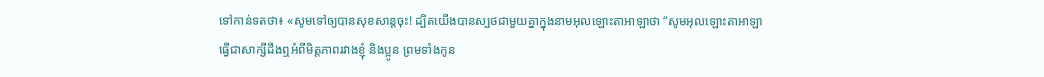ទៅកាន់ទតថា៖ «សូមទៅឲ្យបានសុខសាន្តចុះ! ដ្បិតយើងបានស្បថជាមួយគ្នាក្នុងនាមអុលឡោះតាអាឡាថា “សូមអុលឡោះតាអាឡាធ្វើជាសាក្សីដឹងឮអំពីមិត្តភាពរវាងខ្ញុំ និងប្អូន ព្រមទាំងកូន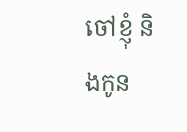ចៅខ្ញុំ និងកូន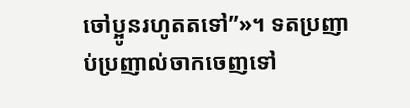ចៅប្អូនរហូតតទៅ”»។ ទតប្រញាប់ប្រញាល់ចាកចេញទៅ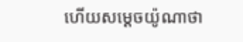ហើយសម្តេចយ៉ូណាថា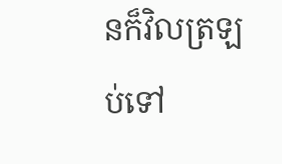នក៏វិលត្រឡប់ទៅ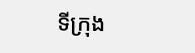ទីក្រុង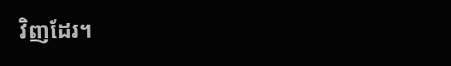វិញដែរ។